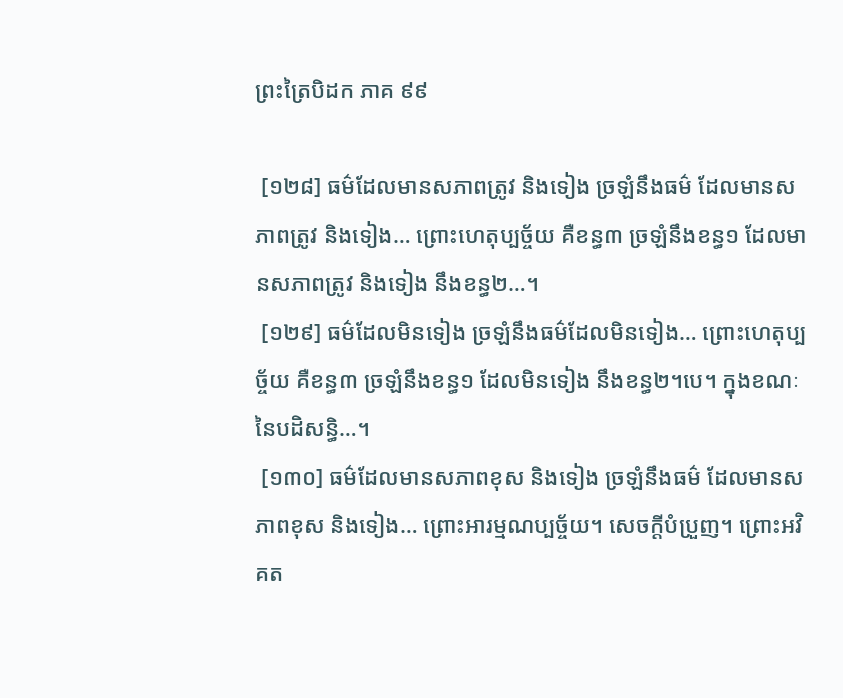ព្រះត្រៃបិដក ភាគ ៩៩

 [១២៨] ធម៌ដែលមានសភាពត្រូវ និងទៀង ច្រឡំនឹងធម៌ ដែលមានសភាពត្រូវ និងទៀង… ព្រោះហេតុប្បច្ច័យ គឺខន្ធ៣ ច្រឡំនឹងខន្ធ១ ដែលមានសភាពត្រូវ និងទៀង នឹងខន្ធ២…។
 [១២៩] ធម៌ដែលមិនទៀង ច្រឡំនឹងធម៌ដែលមិនទៀង… ព្រោះហេតុប្បច្ច័យ គឺខន្ធ៣ ច្រឡំនឹងខន្ធ១ ដែលមិនទៀង នឹងខន្ធ២។បេ។ ក្នុងខណៈនៃបដិសនិ្ធ…។
 [១៣០] ធម៌ដែលមានសភាពខុស និងទៀង ច្រឡំនឹងធម៌ ដែលមានសភាពខុស និងទៀង… ព្រោះអារម្មណប្បច្ច័យ។ សេចក្ដីបំប្រួញ។ ព្រោះអវិគត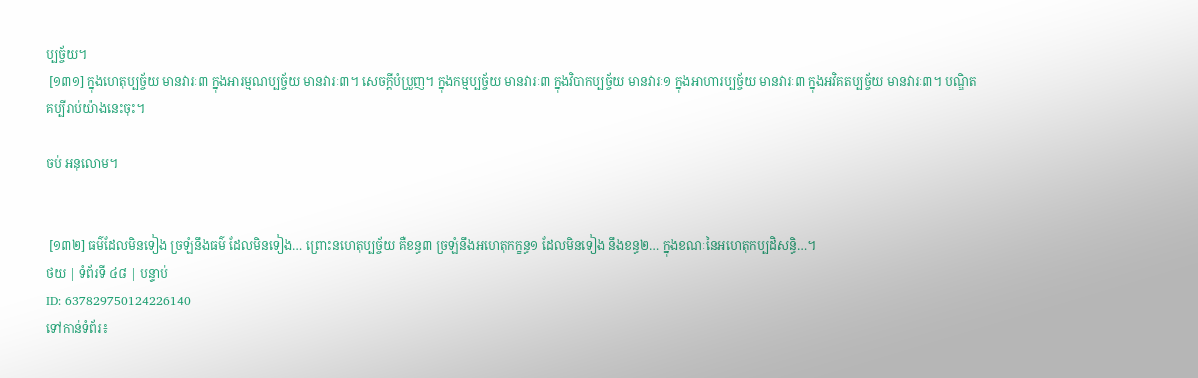ប្បច្ច័យ។
 [១៣១] ក្នុងហេតុប្បច្ច័យ មានវារៈ៣ ក្នុងអារម្មណប្បច្ច័យ មានវារៈ៣។ សេចក្ដីបំប្រួញ។ ក្នុងកម្មប្បច្ច័យ មានវារៈ៣ ក្នុងវិបាកប្បច្ច័យ មានវារៈ១ ក្នុងអាហារប្បច្ច័យ មានវារៈ៣ ក្នុងអវិគតប្បច្ច័យ មានវារៈ៣។ បណ្ឌិត គប្បីរាប់យ៉ាងនេះចុះ។

ចប់ អនុលោម។


 [១៣២] ធម៌ដែលមិនទៀង ច្រឡំនឹងធម៌ ដែលមិនទៀង… ព្រោះនហេតុប្បច្ច័យ គឺខន្ធ៣ ច្រឡំនឹងអហេតុកក្ខន្ធ១ ដែលមិនទៀង នឹងខន្ធ២… ក្នុងខណៈនៃអហេតុកប្បដិសន្ធិ…។
ថយ | ទំព័រទី ៤៨ | បន្ទាប់
ID: 637829750124226140
ទៅកាន់ទំព័រ៖